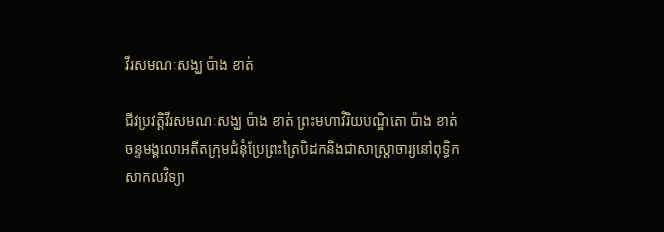វីរសមណៈសង្ឃ ប៉ាង ខាត់

ជីវប្រវត្តិវីរសមណៈសង្ឃ ប៉ាង ខាត់ ព្រះមហាវិរិយបណ្ឌិតោ ប៉ាង ខាត់ ចន្ទមង្គលោអតីតក្រុមជំនុំប្រែព្រះត្រៃបិដកនិងជាសាស្ត្រាចារ្យនៅពុទ្ធិកសាកលវិទ្យា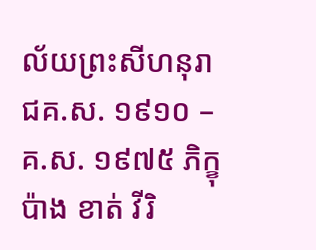ល័យព្រះសីហនុរាជគ.ស. ១៩១០ – គ.ស. ១៩៧៥ ភិក្ខុ ប៉ាង ខាត់ វីរិ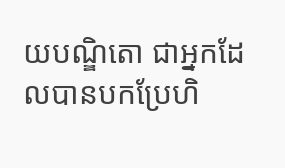យបណ្ឌិតោ ជាអ្នកដែលបានបកប្រែហិ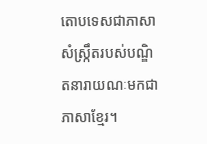តោបទេសជាភាសាសំស្ក្រឹតរបស់បណ្ឌិតនារាយណៈមកជាភាសាខ្មែរ។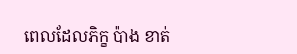ពេលដែលភិក្ខ ប៉ាង ខាត់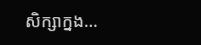សិក្សាក្នង…